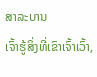ສາລະບານ
ເຈົ້າຮູ້ສິ່ງທີ່ເຂົາເຈົ້າເວົ້າ,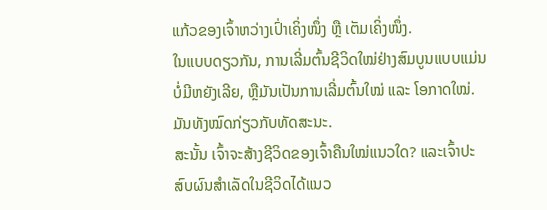ແກ້ວຂອງເຈົ້າຫວ່າງເປົ່າເຄິ່ງໜຶ່ງ ຫຼື ເຕັມເຄິ່ງໜຶ່ງ.
ໃນແບບດຽວກັນ, ການເລີ່ມຕົ້ນຊີວິດໃໝ່ຢ່າງສົມບູນແບບແມ່ນບໍ່ມີຫຍັງເລີຍ, ຫຼືມັນເປັນການເລີ່ມຕົ້ນໃໝ່ ແລະ ໂອກາດໃໝ່.
ມັນທັງໝົດກ່ຽວກັບທັດສະນະ.
ສະນັ້ນ ເຈົ້າຈະສ້າງຊີວິດຂອງເຈົ້າຄືນໃໝ່ແນວໃດ? ແລະເຈົ້າປະສົບຜົນສຳເລັດໃນຊີວິດໄດ້ແນວ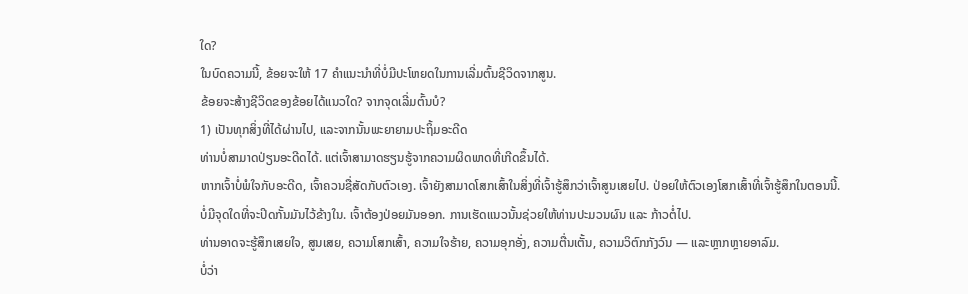ໃດ?
ໃນບົດຄວາມນີ້, ຂ້ອຍຈະໃຫ້ 17 ຄຳແນະນຳທີ່ບໍ່ມີປະໂຫຍດໃນການເລີ່ມຕົ້ນຊີວິດຈາກສູນ.
ຂ້ອຍຈະສ້າງຊີວິດຂອງຂ້ອຍໄດ້ແນວໃດ? ຈາກຈຸດເລີ່ມຕົ້ນບໍ?
1) ເປັນທຸກສິ່ງທີ່ໄດ້ຜ່ານໄປ, ແລະຈາກນັ້ນພະຍາຍາມປະຖິ້ມອະດີດ
ທ່ານບໍ່ສາມາດປ່ຽນອະດີດໄດ້. ແຕ່ເຈົ້າສາມາດຮຽນຮູ້ຈາກຄວາມຜິດພາດທີ່ເກີດຂຶ້ນໄດ້.
ຫາກເຈົ້າບໍ່ພໍໃຈກັບອະດີດ, ເຈົ້າຄວນຊື່ສັດກັບຕົວເອງ. ເຈົ້າຍັງສາມາດໂສກເສົ້າໃນສິ່ງທີ່ເຈົ້າຮູ້ສຶກວ່າເຈົ້າສູນເສຍໄປ. ປ່ອຍໃຫ້ຕົວເອງໂສກເສົ້າທີ່ເຈົ້າຮູ້ສຶກໃນຕອນນີ້.
ບໍ່ມີຈຸດໃດທີ່ຈະປິດກັ້ນມັນໄວ້ຂ້າງໃນ. ເຈົ້າຕ້ອງປ່ອຍມັນອອກ. ການເຮັດແນວນັ້ນຊ່ວຍໃຫ້ທ່ານປະມວນຜົນ ແລະ ກ້າວຕໍ່ໄປ.
ທ່ານອາດຈະຮູ້ສຶກເສຍໃຈ, ສູນເສຍ, ຄວາມໂສກເສົ້າ, ຄວາມໃຈຮ້າຍ, ຄວາມອຸກອັ່ງ, ຄວາມຕື່ນເຕັ້ນ, ຄວາມວິຕົກກັງວົນ — ແລະຫຼາກຫຼາຍອາລົມ.
ບໍ່ວ່າ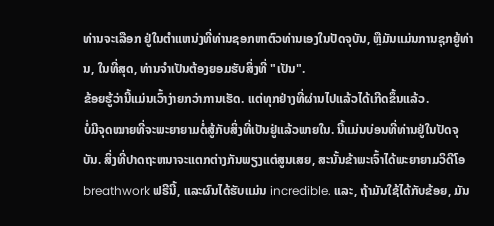ທ່ານຈະເລືອກ ຢູ່ໃນຕໍາແຫນ່ງທີ່ທ່ານຊອກຫາຕົວທ່ານເອງໃນປັດຈຸບັນ, ຫຼືມັນແມ່ນການຊຸກຍູ້ທ່ານ, ໃນທີ່ສຸດ, ທ່ານຈໍາເປັນຕ້ອງຍອມຮັບສິ່ງທີ່ "ເປັນ".
ຂ້ອຍຮູ້ວ່ານີ້ແມ່ນເວົ້າງ່າຍກວ່າການເຮັດ. ແຕ່ທຸກຢ່າງທີ່ຜ່ານໄປແລ້ວໄດ້ເກີດຂຶ້ນແລ້ວ.
ບໍ່ມີຈຸດໝາຍທີ່ຈະພະຍາຍາມຕໍ່ສູ້ກັບສິ່ງທີ່ເປັນຢູ່ແລ້ວພາຍໃນ. ນີ້ແມ່ນບ່ອນທີ່ທ່ານຢູ່ໃນປັດຈຸບັນ. ສິ່ງທີ່ປາດຖະຫນາຈະແຕກຕ່າງກັນພຽງແຕ່ສູນເສຍ, ສະນັ້ນຂ້າພະເຈົ້າໄດ້ພະຍາຍາມວິດີໂອ breathwork ຟຣີນີ້, ແລະຜົນໄດ້ຮັບແມ່ນ incredible. ແລະ, ຖ້າມັນໃຊ້ໄດ້ກັບຂ້ອຍ, ມັນ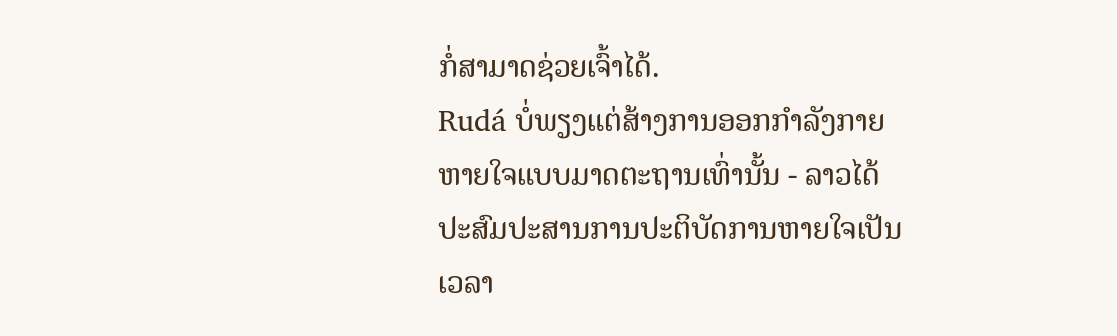ກໍ່ສາມາດຊ່ວຍເຈົ້າໄດ້.
Rudá ບໍ່ພຽງແຕ່ສ້າງການອອກກໍາລັງກາຍຫາຍໃຈແບບມາດຕະຖານເທົ່ານັ້ນ - ລາວໄດ້ປະສົມປະສານການປະຕິບັດການຫາຍໃຈເປັນເວລາ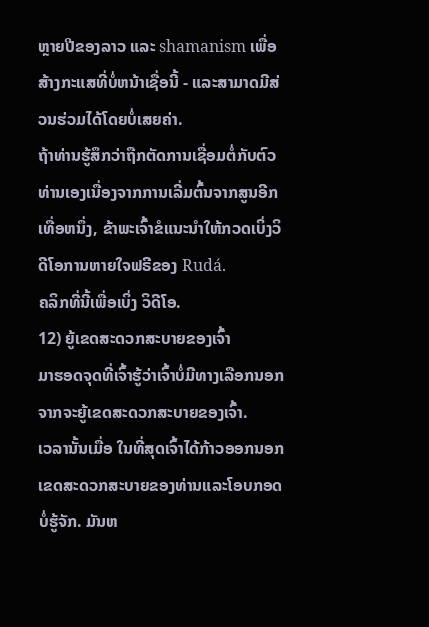ຫຼາຍປີຂອງລາວ ແລະ shamanism ເພື່ອສ້າງກະແສທີ່ບໍ່ຫນ້າເຊື່ອນີ້ - ແລະສາມາດມີສ່ວນຮ່ວມໄດ້ໂດຍບໍ່ເສຍຄ່າ.
ຖ້າທ່ານຮູ້ສຶກວ່າຖືກຕັດການເຊື່ອມຕໍ່ກັບຕົວທ່ານເອງເນື່ອງຈາກການເລີ່ມຕົ້ນຈາກສູນອີກເທື່ອຫນຶ່ງ, ຂ້າພະເຈົ້າຂໍແນະນໍາໃຫ້ກວດເບິ່ງວິດີໂອການຫາຍໃຈຟຣີຂອງ Rudá.
ຄລິກທີ່ນີ້ເພື່ອເບິ່ງ ວິດີໂອ.
12) ຍູ້ເຂດສະດວກສະບາຍຂອງເຈົ້າ
ມາຮອດຈຸດທີ່ເຈົ້າຮູ້ວ່າເຈົ້າບໍ່ມີທາງເລືອກນອກຈາກຈະຍູ້ເຂດສະດວກສະບາຍຂອງເຈົ້າ.
ເວລານັ້ນເມື່ອ ໃນທີ່ສຸດເຈົ້າໄດ້ກ້າວອອກນອກເຂດສະດວກສະບາຍຂອງທ່ານແລະໂອບກອດບໍ່ຮູ້ຈັກ. ມັນຫ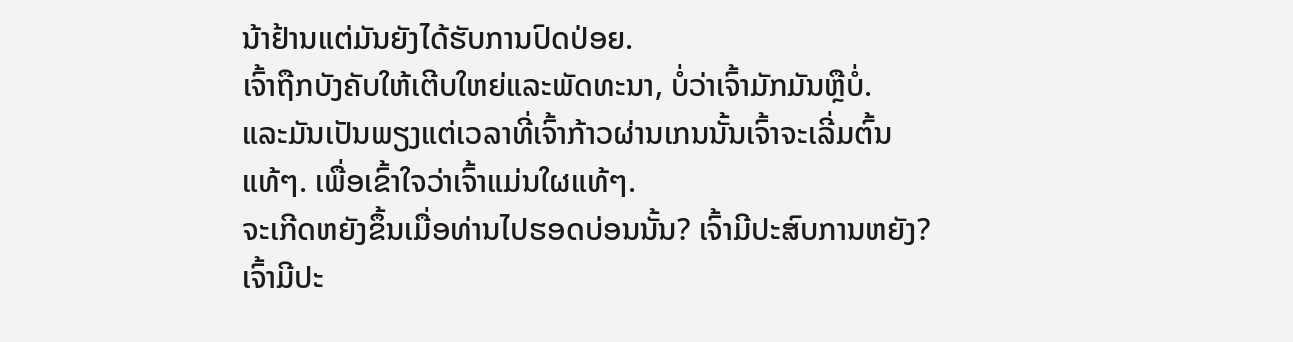ນ້າຢ້ານແຕ່ມັນຍັງໄດ້ຮັບການປົດປ່ອຍ.
ເຈົ້າຖືກບັງຄັບໃຫ້ເຕີບໃຫຍ່ແລະພັດທະນາ, ບໍ່ວ່າເຈົ້າມັກມັນຫຼືບໍ່.
ແລະມັນເປັນພຽງແຕ່ເວລາທີ່ເຈົ້າກ້າວຜ່ານເກນນັ້ນເຈົ້າຈະເລີ່ມຕົ້ນແທ້ໆ. ເພື່ອເຂົ້າໃຈວ່າເຈົ້າແມ່ນໃຜແທ້ໆ.
ຈະເກີດຫຍັງຂຶ້ນເມື່ອທ່ານໄປຮອດບ່ອນນັ້ນ? ເຈົ້າມີປະສົບການຫຍັງ? ເຈົ້າມີປະ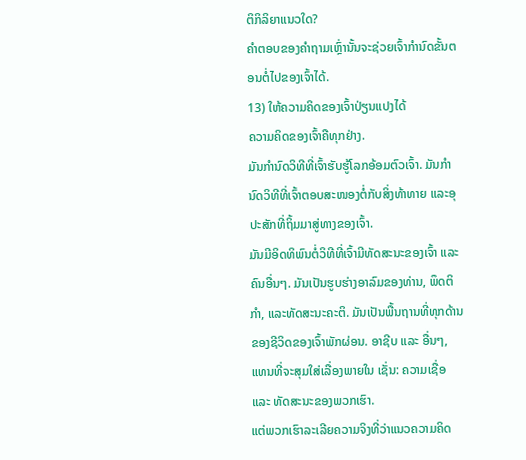ຕິກິລິຍາແນວໃດ?
ຄຳຕອບຂອງຄຳຖາມເຫຼົ່ານັ້ນຈະຊ່ວຍເຈົ້າກຳນົດຂັ້ນຕອນຕໍ່ໄປຂອງເຈົ້າໄດ້.
13) ໃຫ້ຄວາມຄິດຂອງເຈົ້າປ່ຽນແປງໄດ້
ຄວາມຄິດຂອງເຈົ້າຄືທຸກຢ່າງ.
ມັນກຳນົດວິທີທີ່ເຈົ້າຮັບຮູ້ໂລກອ້ອມຕົວເຈົ້າ. ມັນກຳນົດວິທີທີ່ເຈົ້າຕອບສະໜອງຕໍ່ກັບສິ່ງທ້າທາຍ ແລະອຸປະສັກທີ່ຖິ້ມມາສູ່ທາງຂອງເຈົ້າ.
ມັນມີອິດທິພົນຕໍ່ວິທີທີ່ເຈົ້າມີທັດສະນະຂອງເຈົ້າ ແລະຄົນອື່ນໆ. ມັນເປັນຮູບຮ່າງອາລົມຂອງທ່ານ, ພຶດຕິກໍາ, ແລະທັດສະນະຄະຕິ. ມັນເປັນພື້ນຖານທີ່ທຸກດ້ານຂອງຊີວິດຂອງເຈົ້າພັກຜ່ອນ. ອາຊີບ ແລະ ອື່ນໆ, ແທນທີ່ຈະສຸມໃສ່ເລື່ອງພາຍໃນ ເຊັ່ນ: ຄວາມເຊື່ອ ແລະ ທັດສະນະຂອງພວກເຮົາ.
ແຕ່ພວກເຮົາລະເລີຍຄວາມຈິງທີ່ວ່າແນວຄວາມຄິດ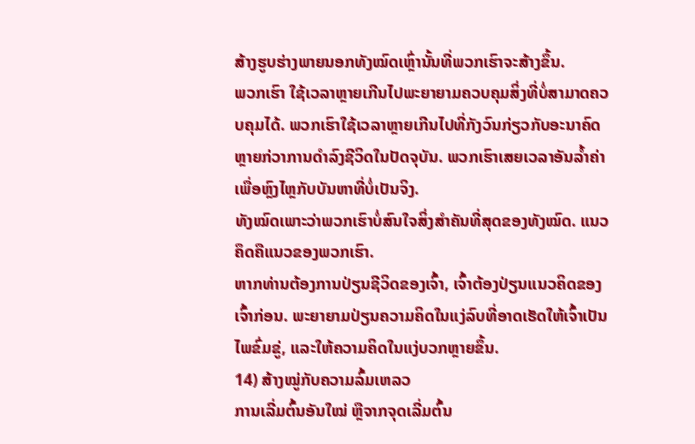ສ້າງຮູບຮ່າງພາຍນອກທັງໝົດເຫຼົ່ານັ້ນທີ່ພວກເຮົາຈະສ້າງຂຶ້ນ.
ພວກເຮົາ ໃຊ້ເວລາຫຼາຍເກີນໄປພະຍາຍາມຄວບຄຸມສິ່ງທີ່ບໍ່ສາມາດຄວບຄຸມໄດ້. ພວກເຮົາໃຊ້ເວລາຫຼາຍເກີນໄປທີ່ກັງວົນກ່ຽວກັບອະນາຄົດຫຼາຍກ່ວາການດໍາລົງຊີວິດໃນປັດຈຸບັນ. ພວກເຮົາເສຍເວລາອັນລ້ຳຄ່າເພື່ອຫຼົງໄຫຼກັບບັນຫາທີ່ບໍ່ເປັນຈິງ.
ທັງໝົດເພາະວ່າພວກເຮົາບໍ່ສົນໃຈສິ່ງສຳຄັນທີ່ສຸດຂອງທັງໝົດ. ແນວຄຶດຄືແນວຂອງພວກເຮົາ.
ຫາກທ່ານຕ້ອງການປ່ຽນຊີວິດຂອງເຈົ້າ, ເຈົ້າຕ້ອງປ່ຽນແນວຄິດຂອງເຈົ້າກ່ອນ. ພະຍາຍາມປ່ຽນຄວາມຄິດໃນແງ່ລົບທີ່ອາດເຮັດໃຫ້ເຈົ້າເປັນໄພຂົ່ມຂູ່, ແລະໃຫ້ຄວາມຄິດໃນແງ່ບວກຫຼາຍຂຶ້ນ.
14) ສ້າງໝູ່ກັບຄວາມລົ້ມເຫລວ
ການເລີ່ມຕົ້ນອັນໃໝ່ ຫຼືຈາກຈຸດເລີ່ມຕົ້ນ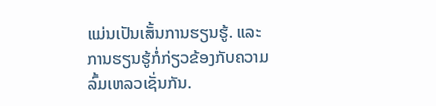ແມ່ນເປັນເສັ້ນການຮຽນຮູ້. ແລະການຮຽນຮູ້ກໍ່ກ່ຽວຂ້ອງກັບຄວາມລົ້ມເຫລວເຊັ່ນກັນ.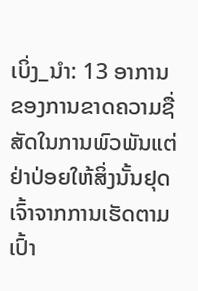ເບິ່ງ_ນຳ: 13 ອາການຂອງການຂາດຄວາມຊື່ສັດໃນການພົວພັນແຕ່ຢ່າປ່ອຍໃຫ້ສິ່ງນັ້ນຢຸດເຈົ້າຈາກການເຮັດຕາມເປົ້າ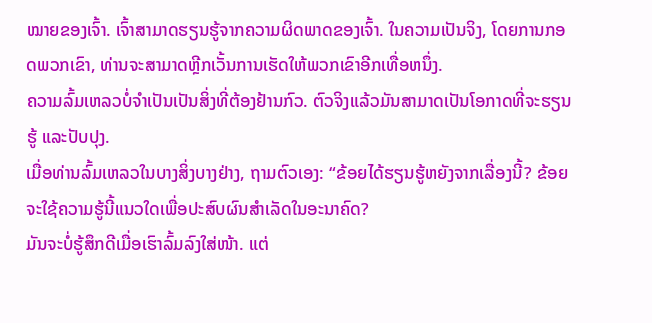ໝາຍຂອງເຈົ້າ. ເຈົ້າສາມາດຮຽນຮູ້ຈາກຄວາມຜິດພາດຂອງເຈົ້າ. ໃນຄວາມເປັນຈິງ, ໂດຍການກອດພວກເຂົາ, ທ່ານຈະສາມາດຫຼີກເວັ້ນການເຮັດໃຫ້ພວກເຂົາອີກເທື່ອຫນຶ່ງ.
ຄວາມລົ້ມເຫລວບໍ່ຈໍາເປັນເປັນສິ່ງທີ່ຕ້ອງຢ້ານກົວ. ຕົວຈິງແລ້ວມັນສາມາດເປັນໂອກາດທີ່ຈະຮຽນຮູ້ ແລະປັບປຸງ.
ເມື່ອທ່ານລົ້ມເຫລວໃນບາງສິ່ງບາງຢ່າງ, ຖາມຕົວເອງ: “ຂ້ອຍໄດ້ຮຽນຮູ້ຫຍັງຈາກເລື່ອງນີ້? ຂ້ອຍຈະໃຊ້ຄວາມຮູ້ນີ້ແນວໃດເພື່ອປະສົບຜົນສຳເລັດໃນອະນາຄົດ?
ມັນຈະບໍ່ຮູ້ສຶກດີເມື່ອເຮົາລົ້ມລົງໃສ່ໜ້າ. ແຕ່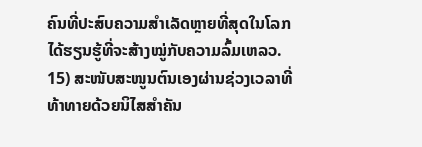ຄົນທີ່ປະສົບຄວາມສຳເລັດຫຼາຍທີ່ສຸດໃນໂລກໄດ້ຮຽນຮູ້ທີ່ຈະສ້າງໝູ່ກັບຄວາມລົ້ມເຫລວ.
15) ສະໜັບສະໜູນຕົນເອງຜ່ານຊ່ວງເວລາທີ່ທ້າທາຍດ້ວຍນິໄສສຳຄັນ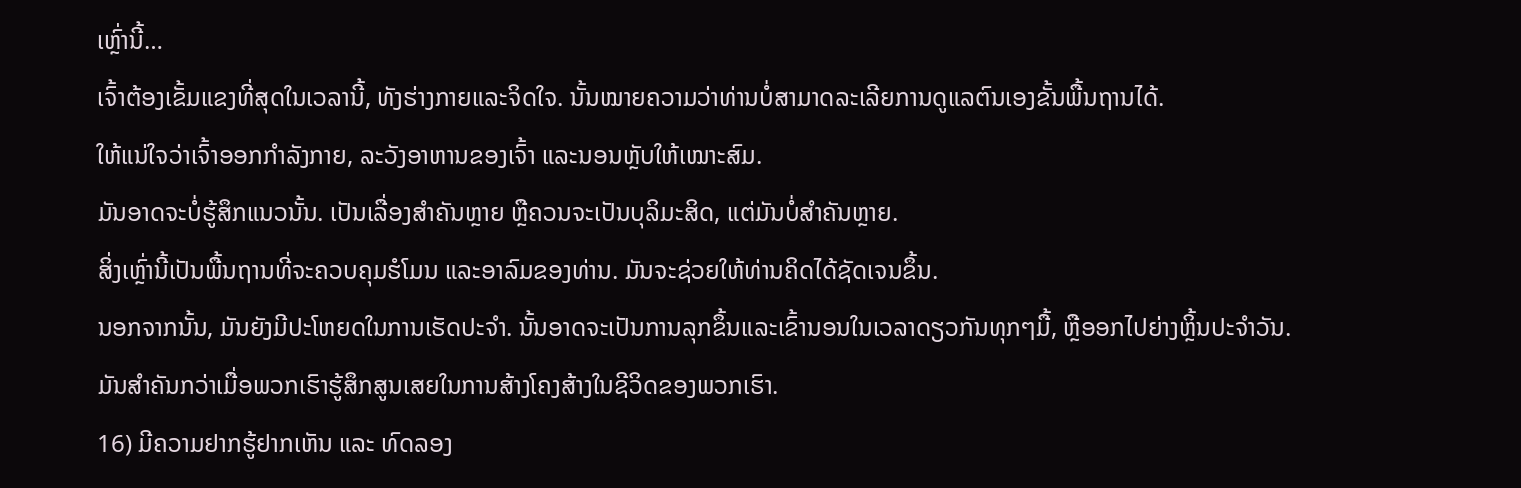ເຫຼົ່ານີ້…
ເຈົ້າຕ້ອງເຂັ້ມແຂງທີ່ສຸດໃນເວລານີ້, ທັງຮ່າງກາຍແລະຈິດໃຈ. ນັ້ນໝາຍຄວາມວ່າທ່ານບໍ່ສາມາດລະເລີຍການດູແລຕົນເອງຂັ້ນພື້ນຖານໄດ້.
ໃຫ້ແນ່ໃຈວ່າເຈົ້າອອກກຳລັງກາຍ, ລະວັງອາຫານຂອງເຈົ້າ ແລະນອນຫຼັບໃຫ້ເໝາະສົມ.
ມັນອາດຈະບໍ່ຮູ້ສຶກແນວນັ້ນ. ເປັນເລື່ອງສຳຄັນຫຼາຍ ຫຼືຄວນຈະເປັນບຸລິມະສິດ, ແຕ່ມັນບໍ່ສຳຄັນຫຼາຍ.
ສິ່ງເຫຼົ່ານີ້ເປັນພື້ນຖານທີ່ຈະຄວບຄຸມຮໍໂມນ ແລະອາລົມຂອງທ່ານ. ມັນຈະຊ່ວຍໃຫ້ທ່ານຄິດໄດ້ຊັດເຈນຂຶ້ນ.
ນອກຈາກນັ້ນ, ມັນຍັງມີປະໂຫຍດໃນການເຮັດປະຈຳ. ນັ້ນອາດຈະເປັນການລຸກຂຶ້ນແລະເຂົ້ານອນໃນເວລາດຽວກັນທຸກໆມື້, ຫຼືອອກໄປຍ່າງຫຼິ້ນປະຈໍາວັນ.
ມັນສໍາຄັນກວ່າເມື່ອພວກເຮົາຮູ້ສຶກສູນເສຍໃນການສ້າງໂຄງສ້າງໃນຊີວິດຂອງພວກເຮົາ.
16) ມີຄວາມຢາກຮູ້ຢາກເຫັນ ແລະ ທົດລອງ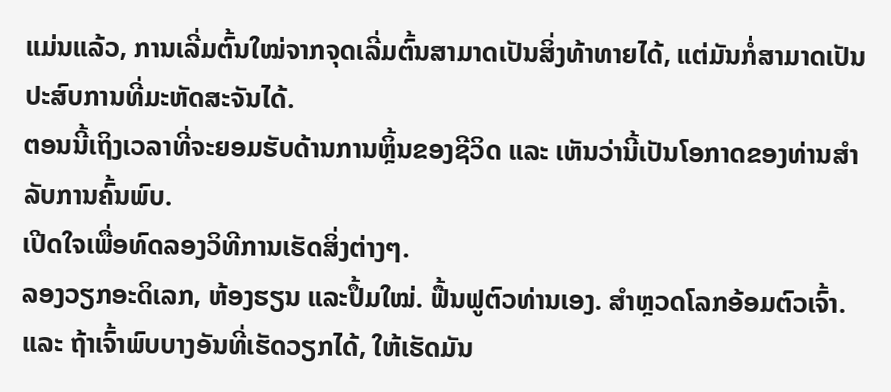ແມ່ນແລ້ວ, ການເລີ່ມຕົ້ນໃໝ່ຈາກຈຸດເລີ່ມຕົ້ນສາມາດເປັນສິ່ງທ້າທາຍໄດ້, ແຕ່ມັນກໍ່ສາມາດເປັນປະສົບການທີ່ມະຫັດສະຈັນໄດ້.
ຕອນນີ້ເຖິງເວລາທີ່ຈະຍອມຮັບດ້ານການຫຼິ້ນຂອງຊີວິດ ແລະ ເຫັນວ່ານີ້ເປັນໂອກາດຂອງທ່ານສຳລັບການຄົ້ນພົບ.
ເປີດໃຈເພື່ອທົດລອງວິທີການເຮັດສິ່ງຕ່າງໆ.
ລອງວຽກອະດິເລກ, ຫ້ອງຮຽນ ແລະປຶ້ມໃໝ່. ຟື້ນຟູຕົວທ່ານເອງ. ສຳຫຼວດໂລກອ້ອມຕົວເຈົ້າ.ແລະ ຖ້າເຈົ້າພົບບາງອັນທີ່ເຮັດວຽກໄດ້, ໃຫ້ເຮັດມັນ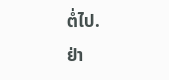ຕໍ່ໄປ.
ຢ່າ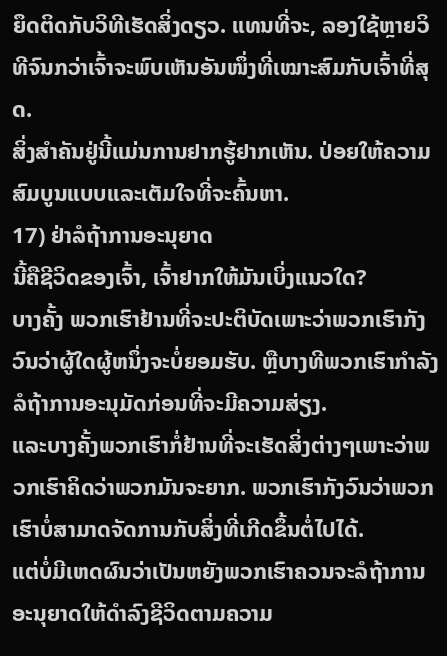ຍຶດຕິດກັບວິທີເຮັດສິ່ງດຽວ. ແທນທີ່ຈະ, ລອງໃຊ້ຫຼາຍວິທີຈົນກວ່າເຈົ້າຈະພົບເຫັນອັນໜຶ່ງທີ່ເໝາະສົມກັບເຈົ້າທີ່ສຸດ.
ສິ່ງສຳຄັນຢູ່ນີ້ແມ່ນການຢາກຮູ້ຢາກເຫັນ. ປ່ອຍໃຫ້ຄວາມສົມບູນແບບແລະເຕັມໃຈທີ່ຈະຄົ້ນຫາ.
17) ຢ່າລໍຖ້າການອະນຸຍາດ
ນີ້ຄືຊີວິດຂອງເຈົ້າ, ເຈົ້າຢາກໃຫ້ມັນເບິ່ງແນວໃດ?
ບາງຄັ້ງ ພວກເຮົາຢ້ານທີ່ຈະປະຕິບັດເພາະວ່າພວກເຮົາກັງວົນວ່າຜູ້ໃດຜູ້ຫນຶ່ງຈະບໍ່ຍອມຮັບ. ຫຼືບາງທີພວກເຮົາກຳລັງລໍຖ້າການອະນຸມັດກ່ອນທີ່ຈະມີຄວາມສ່ຽງ.
ແລະບາງຄັ້ງພວກເຮົາກໍ່ຢ້ານທີ່ຈະເຮັດສິ່ງຕ່າງໆເພາະວ່າພວກເຮົາຄິດວ່າພວກມັນຈະຍາກ. ພວກເຮົາກັງວົນວ່າພວກເຮົາບໍ່ສາມາດຈັດການກັບສິ່ງທີ່ເກີດຂຶ້ນຕໍ່ໄປໄດ້.
ແຕ່ບໍ່ມີເຫດຜົນວ່າເປັນຫຍັງພວກເຮົາຄວນຈະລໍຖ້າການອະນຸຍາດໃຫ້ດໍາລົງຊີວິດຕາມຄວາມ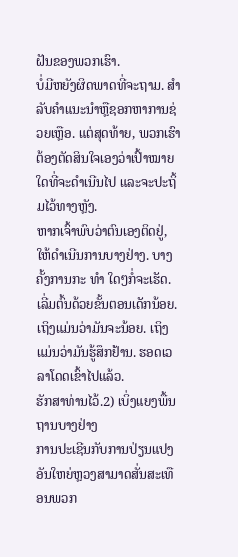ຝັນຂອງພວກເຮົາ.
ບໍ່ມີຫຍັງຜິດພາດທີ່ຈະຖາມ. ສໍາລັບຄໍາແນະນໍາຫຼືຊອກຫາການຊ່ວຍເຫຼືອ. ແຕ່ສຸດທ້າຍ, ພວກເຮົາຕ້ອງຕັດສິນໃຈເອງວ່າເປົ້າໝາຍໃດທີ່ຈະດຳເນີນໄປ ແລະຈະປະຖິ້ມໄວ້ທາງຫຼັງ.
ຫາກເຈົ້າພົບວ່າຕົນເອງຕິດຢູ່, ໃຫ້ດຳເນີນການບາງຢ່າງ. ບາງຄັ້ງການກະ ທຳ ໃດໆກໍ່ຈະເຮັດ. ເລີ່ມຕົ້ນດ້ວຍຂັ້ນຕອນເດັກນ້ອຍ.
ເຖິງແມ່ນວ່າມັນຈະນ້ອຍ. ເຖິງແມ່ນວ່າມັນຮູ້ສຶກຢ້ານ. ຮອດເວລາໂດດເຂົ້າໄປແລ້ວ.
ຮັກສາທ່ານໄວ້.2) ເບິ່ງແຍງພື້ນຖານບາງຢ່າງ
ການປະເຊີນກັບການປ່ຽນແປງອັນໃຫຍ່ຫຼວງສາມາດສັ່ນສະເທືອນພວກ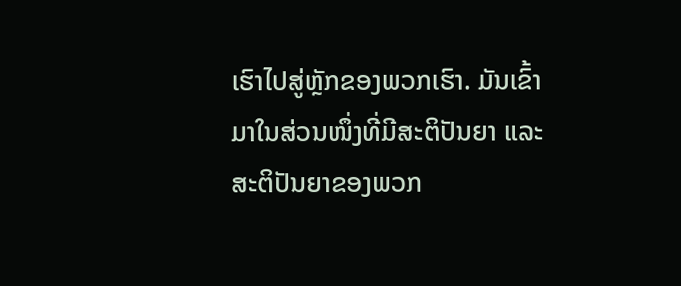ເຮົາໄປສູ່ຫຼັກຂອງພວກເຮົາ. ມັນເຂົ້າມາໃນສ່ວນໜຶ່ງທີ່ມີສະຕິປັນຍາ ແລະ ສະຕິປັນຍາຂອງພວກ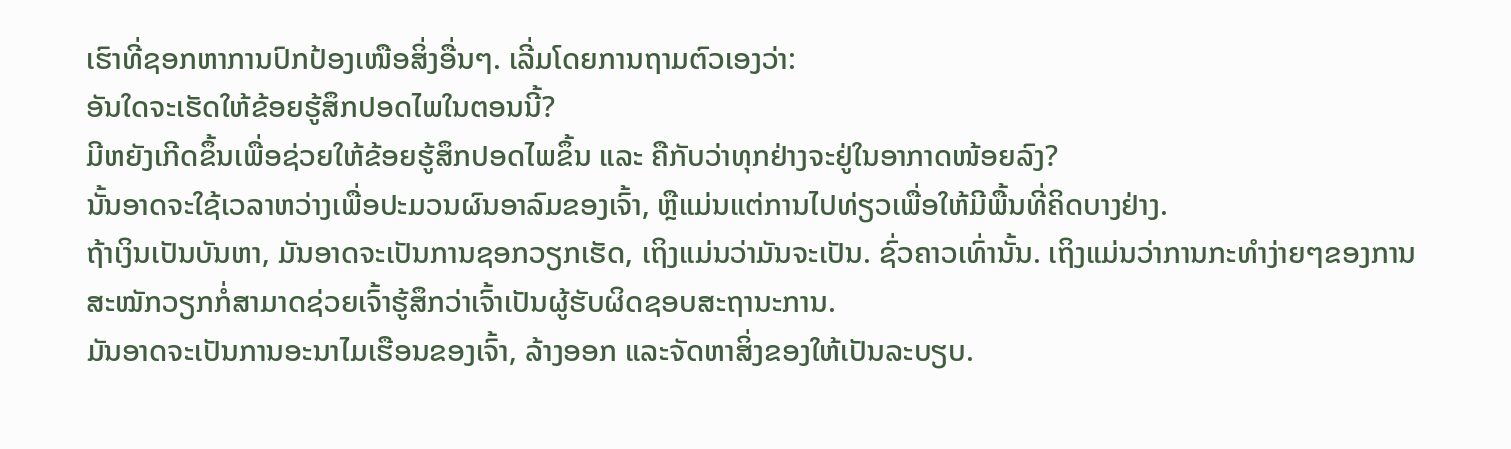ເຮົາທີ່ຊອກຫາການປົກປ້ອງເໜືອສິ່ງອື່ນໆ. ເລີ່ມໂດຍການຖາມຕົວເອງວ່າ:
ອັນໃດຈະເຮັດໃຫ້ຂ້ອຍຮູ້ສຶກປອດໄພໃນຕອນນີ້?
ມີຫຍັງເກີດຂຶ້ນເພື່ອຊ່ວຍໃຫ້ຂ້ອຍຮູ້ສຶກປອດໄພຂຶ້ນ ແລະ ຄືກັບວ່າທຸກຢ່າງຈະຢູ່ໃນອາກາດໜ້ອຍລົງ?
ນັ້ນອາດຈະໃຊ້ເວລາຫວ່າງເພື່ອປະມວນຜົນອາລົມຂອງເຈົ້າ, ຫຼືແມ່ນແຕ່ການໄປທ່ຽວເພື່ອໃຫ້ມີພື້ນທີ່ຄິດບາງຢ່າງ.
ຖ້າເງິນເປັນບັນຫາ, ມັນອາດຈະເປັນການຊອກວຽກເຮັດ, ເຖິງແມ່ນວ່າມັນຈະເປັນ. ຊົ່ວຄາວເທົ່ານັ້ນ. ເຖິງແມ່ນວ່າການກະທໍາງ່າຍໆຂອງການສະໝັກວຽກກໍ່ສາມາດຊ່ວຍເຈົ້າຮູ້ສຶກວ່າເຈົ້າເປັນຜູ້ຮັບຜິດຊອບສະຖານະການ.
ມັນອາດຈະເປັນການອະນາໄມເຮືອນຂອງເຈົ້າ, ລ້າງອອກ ແລະຈັດຫາສິ່ງຂອງໃຫ້ເປັນລະບຽບ.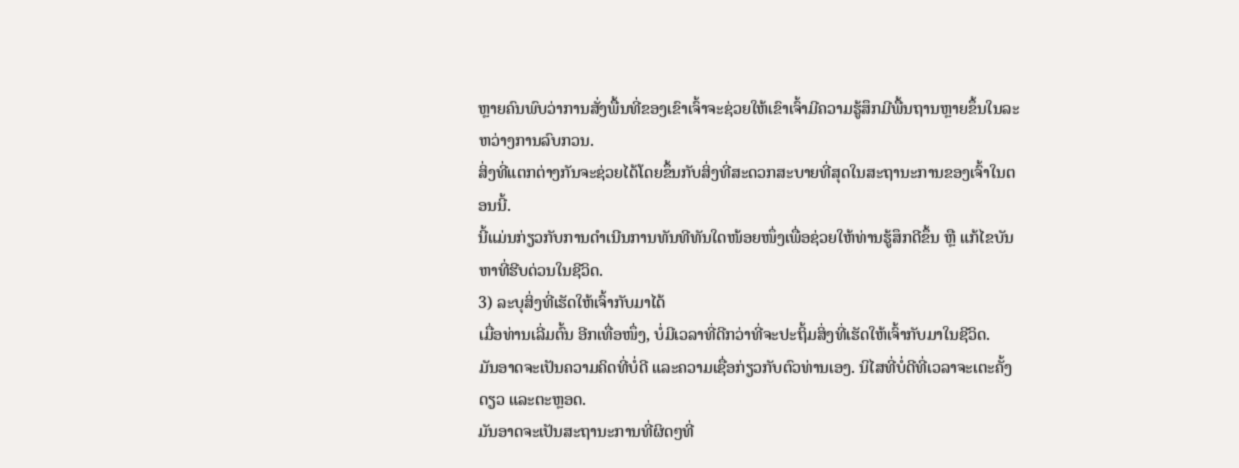ຫຼາຍຄົນພົບວ່າການສັ່ງພື້ນທີ່ຂອງເຂົາເຈົ້າຈະຊ່ວຍໃຫ້ເຂົາເຈົ້າມີຄວາມຮູ້ສຶກມີພື້ນຖານຫຼາຍຂຶ້ນໃນລະຫວ່າງການລົບກວນ.
ສິ່ງທີ່ແຕກຕ່າງກັນຈະຊ່ວຍໄດ້ໂດຍຂຶ້ນກັບສິ່ງທີ່ສະດວກສະບາຍທີ່ສຸດໃນສະຖານະການຂອງເຈົ້າໃນຕອນນີ້.
ນີ້ແມ່ນກ່ຽວກັບການດຳເນີນການທັນທີທັນໃດໜ້ອຍໜຶ່ງເພື່ອຊ່ວຍໃຫ້ທ່ານຮູ້ສຶກດີຂຶ້ນ ຫຼື ແກ້ໄຂບັນຫາທີ່ຮີບດ່ວນໃນຊີວິດ.
3) ລະບຸສິ່ງທີ່ເຮັດໃຫ້ເຈົ້າກັບມາໄດ້
ເມື່ອທ່ານເລີ່ມຕົ້ນ ອີກເທື່ອໜຶ່ງ, ບໍ່ມີເວລາທີ່ດີກວ່າທີ່ຈະປະຖິ້ມສິ່ງທີ່ເຮັດໃຫ້ເຈົ້າກັບມາໃນຊີວິດ.
ມັນອາດຈະເປັນຄວາມຄິດທີ່ບໍ່ດີ ແລະຄວາມເຊື່ອກ່ຽວກັບຕົວທ່ານເອງ. ນິໄສທີ່ບໍ່ດີທີ່ເວລາຈະເຕະຄັ້ງດຽວ ແລະຕະຫຼອດ.
ມັນອາດຈະເປັນສະຖານະການທີ່ຜິດໆທີ່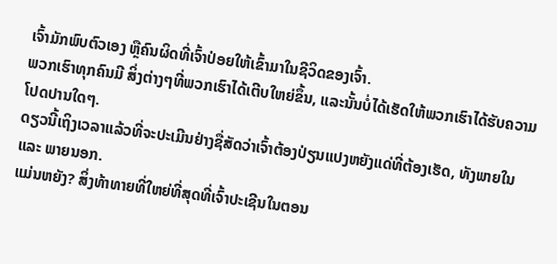ເຈົ້າມັກພົບຕົວເອງ ຫຼືຄົນຜິດທີ່ເຈົ້າປ່ອຍໃຫ້ເຂົ້າມາໃນຊີວິດຂອງເຈົ້າ.
ພວກເຮົາທຸກຄົນມີ ສິ່ງຕ່າງໆທີ່ພວກເຮົາໄດ້ເຕີບໃຫຍ່ຂຶ້ນ, ແລະນັ້ນບໍ່ໄດ້ເຮັດໃຫ້ພວກເຮົາໄດ້ຮັບຄວາມໂປດປານໃດໆ.
ດຽວນີ້ເຖິງເວລາແລ້ວທີ່ຈະປະເມີນຢ່າງຊື່ສັດວ່າເຈົ້າຕ້ອງປ່ຽນແປງຫຍັງແດ່ທີ່ຕ້ອງເຮັດ, ທັງພາຍໃນ ແລະ ພາຍນອກ.
ແມ່ນຫຍັງ? ສິ່ງທ້າທາຍທີ່ໃຫຍ່ທີ່ສຸດທີ່ເຈົ້າປະເຊີນໃນຕອນ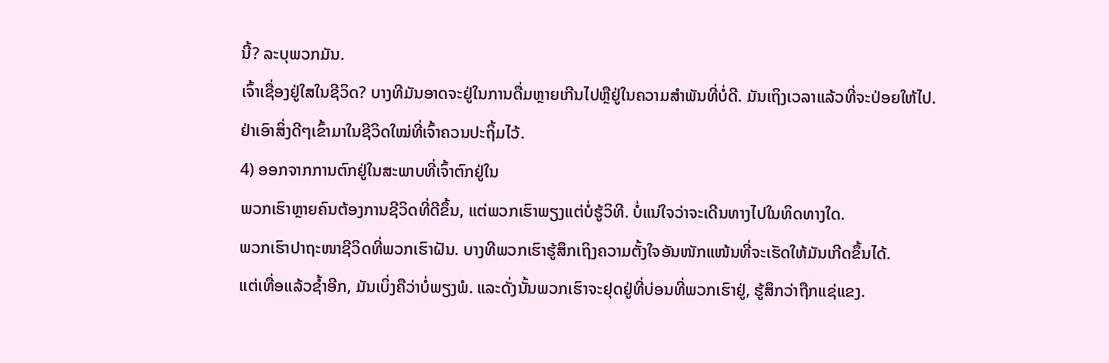ນີ້? ລະບຸພວກມັນ.
ເຈົ້າເຊື່ອງຢູ່ໃສໃນຊີວິດ? ບາງທີມັນອາດຈະຢູ່ໃນການດື່ມຫຼາຍເກີນໄປຫຼືຢູ່ໃນຄວາມສໍາພັນທີ່ບໍ່ດີ. ມັນເຖິງເວລາແລ້ວທີ່ຈະປ່ອຍໃຫ້ໄປ.
ຢ່າເອົາສິ່ງດີໆເຂົ້າມາໃນຊີວິດໃໝ່ທີ່ເຈົ້າຄວນປະຖິ້ມໄວ້.
4) ອອກຈາກການຕົກຢູ່ໃນສະພາບທີ່ເຈົ້າຕົກຢູ່ໃນ
ພວກເຮົາຫຼາຍຄົນຕ້ອງການຊີວິດທີ່ດີຂຶ້ນ, ແຕ່ພວກເຮົາພຽງແຕ່ບໍ່ຮູ້ວິທີ. ບໍ່ແນ່ໃຈວ່າຈະເດີນທາງໄປໃນທິດທາງໃດ.
ພວກເຮົາປາຖະໜາຊີວິດທີ່ພວກເຮົາຝັນ. ບາງທີພວກເຮົາຮູ້ສຶກເຖິງຄວາມຕັ້ງໃຈອັນໜັກແໜ້ນທີ່ຈະເຮັດໃຫ້ມັນເກີດຂຶ້ນໄດ້.
ແຕ່ເທື່ອແລ້ວຊ້ຳອີກ, ມັນເບິ່ງຄືວ່າບໍ່ພຽງພໍ. ແລະດັ່ງນັ້ນພວກເຮົາຈະຢຸດຢູ່ທີ່ບ່ອນທີ່ພວກເຮົາຢູ່, ຮູ້ສຶກວ່າຖືກແຊ່ແຂງ.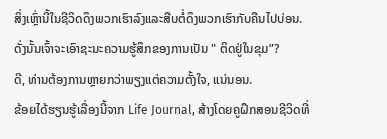ສິ່ງເຫຼົ່ານີ້ໃນຊີວິດດຶງພວກເຮົາລົງແລະສືບຕໍ່ດຶງພວກເຮົາກັບຄືນໄປບ່ອນ.
ດັ່ງນັ້ນເຈົ້າຈະເອົາຊະນະຄວາມຮູ້ສຶກຂອງການເປັນ " ຕິດຢູ່ໃນຂຸມ”?
ດີ, ທ່ານຕ້ອງການຫຼາຍກວ່າພຽງແຕ່ຄວາມຕັ້ງໃຈ, ແນ່ນອນ.
ຂ້ອຍໄດ້ຮຽນຮູ້ເລື່ອງນີ້ຈາກ Life Journal, ສ້າງໂດຍຄູຝຶກສອນຊີວິດທີ່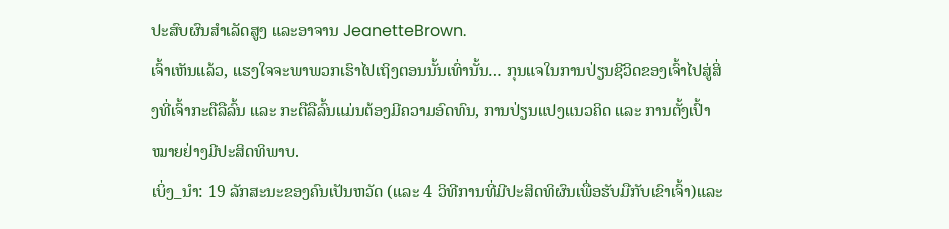ປະສົບຜົນສໍາເລັດສູງ ແລະອາຈານ JeanetteBrown.
ເຈົ້າເຫັນແລ້ວ, ແຮງໃຈຈະພາພວກເຮົາໄປເຖິງຕອນນັ້ນເທົ່ານັ້ນ… ກຸນແຈໃນການປ່ຽນຊີວິດຂອງເຈົ້າໄປສູ່ສິ່ງທີ່ເຈົ້າກະຕືລືລົ້ນ ແລະ ກະຕືລືລົ້ນແມ່ນຕ້ອງມີຄວາມອົດທົນ, ການປ່ຽນແປງແນວຄິດ ແລະ ການຕັ້ງເປົ້າໝາຍຢ່າງມີປະສິດທິພາບ.
ເບິ່ງ_ນຳ: 19 ລັກສະນະຂອງຄົນເປັນຫວັດ (ແລະ 4 ວິທີການທີ່ມີປະສິດທິຜົນເພື່ອຮັບມືກັບເຂົາເຈົ້າ)ແລະ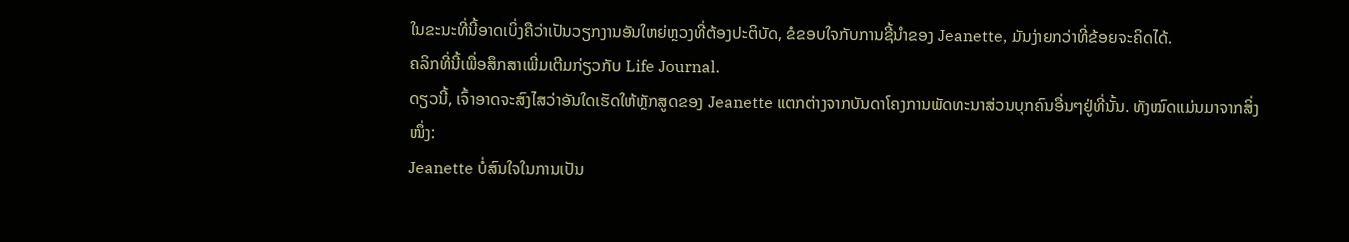ໃນຂະນະທີ່ນີ້ອາດເບິ່ງຄືວ່າເປັນວຽກງານອັນໃຫຍ່ຫຼວງທີ່ຕ້ອງປະຕິບັດ, ຂໍຂອບໃຈກັບການຊີ້ນໍາຂອງ Jeanette, ມັນງ່າຍກວ່າທີ່ຂ້ອຍຈະຄິດໄດ້.
ຄລິກທີ່ນີ້ເພື່ອສຶກສາເພີ່ມເຕີມກ່ຽວກັບ Life Journal.
ດຽວນີ້, ເຈົ້າອາດຈະສົງໄສວ່າອັນໃດເຮັດໃຫ້ຫຼັກສູດຂອງ Jeanette ແຕກຕ່າງຈາກບັນດາໂຄງການພັດທະນາສ່ວນບຸກຄົນອື່ນໆຢູ່ທີ່ນັ້ນ. ທັງໝົດແມ່ນມາຈາກສິ່ງໜຶ່ງ:
Jeanette ບໍ່ສົນໃຈໃນການເປັນ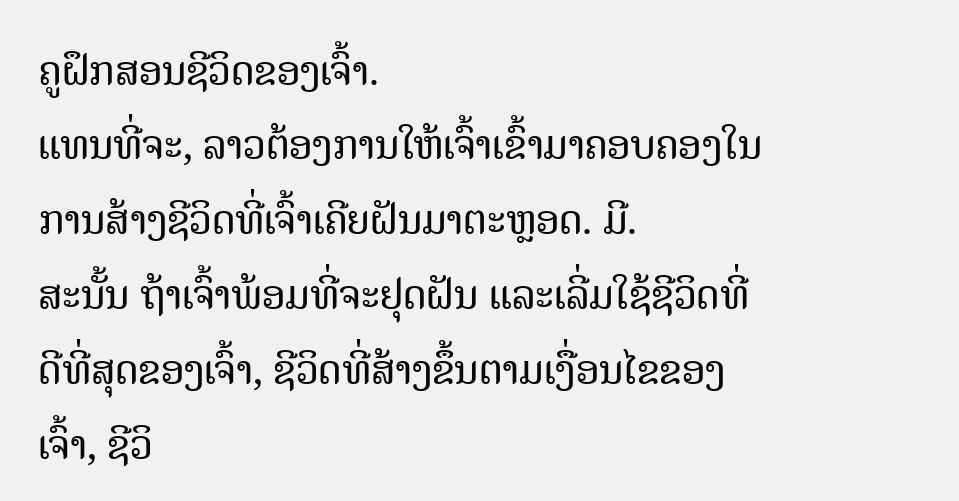ຄູຝຶກສອນຊີວິດຂອງເຈົ້າ.
ແທນທີ່ຈະ, ລາວຕ້ອງການໃຫ້ເຈົ້າເຂົ້າມາຄອບຄອງໃນການສ້າງຊີວິດທີ່ເຈົ້າເຄີຍຝັນມາຕະຫຼອດ. ມີ.
ສະນັ້ນ ຖ້າເຈົ້າພ້ອມທີ່ຈະຢຸດຝັນ ແລະເລີ່ມໃຊ້ຊີວິດທີ່ດີທີ່ສຸດຂອງເຈົ້າ, ຊີວິດທີ່ສ້າງຂຶ້ນຕາມເງື່ອນໄຂຂອງເຈົ້າ, ຊີວິ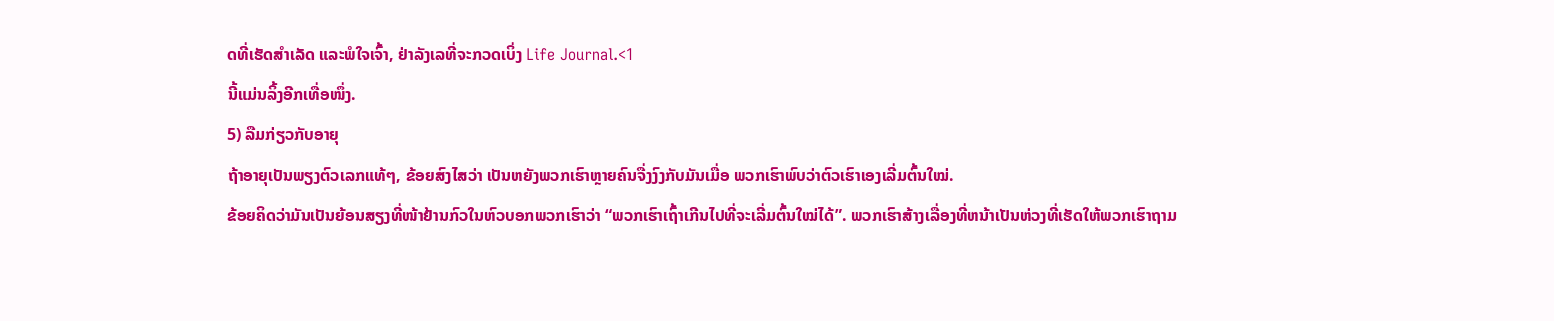ດທີ່ເຮັດສຳເລັດ ແລະພໍໃຈເຈົ້າ, ຢ່າລັງເລທີ່ຈະກວດເບິ່ງ Life Journal.<1
ນີ້ແມ່ນລິ້ງອີກເທື່ອໜຶ່ງ.
5) ລືມກ່ຽວກັບອາຍຸ
ຖ້າອາຍຸເປັນພຽງຕົວເລກແທ້ໆ, ຂ້ອຍສົງໄສວ່າ ເປັນຫຍັງພວກເຮົາຫຼາຍຄົນຈື່ງງົງກັບມັນເມື່ອ ພວກເຮົາພົບວ່າຕົວເຮົາເອງເລີ່ມຕົ້ນໃໝ່.
ຂ້ອຍຄິດວ່າມັນເປັນຍ້ອນສຽງທີ່ໜ້າຢ້ານກົວໃນຫົວບອກພວກເຮົາວ່າ “ພວກເຮົາເຖົ້າເກີນໄປທີ່ຈະເລີ່ມຕົ້ນໃໝ່ໄດ້”. ພວກເຮົາສ້າງເລື່ອງທີ່ຫນ້າເປັນຫ່ວງທີ່ເຮັດໃຫ້ພວກເຮົາຖາມ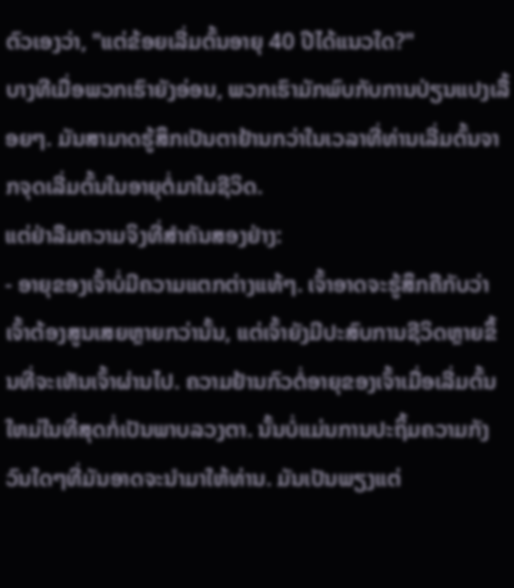ຕົວເອງວ່າ, "ແຕ່ຂ້ອຍເລີ່ມຕົ້ນອາຍຸ 40 ປີໄດ້ແນວໃດ?"
ບາງທີເມື່ອພວກເຮົາຍັງອ່ອນ, ພວກເຮົາມັກພົບກັບການປ່ຽນແປງເລື້ອຍໆ. ມັນສາມາດຮູ້ສຶກເປັນຕາຢ້ານກວ່າໃນເວລາທີ່ທ່ານເລີ່ມຕົ້ນຈາກຈຸດເລີ່ມຕົ້ນໃນອາຍຸຕໍ່ມາໃນຊີວິດ.
ແຕ່ຢ່າລືມຄວາມຈິງທີ່ສໍາຄັນສອງຢ່າງ:
- ອາຍຸຂອງເຈົ້າບໍ່ມີຄວາມແຕກຕ່າງແທ້ໆ. ເຈົ້າອາດຈະຮູ້ສຶກຄືກັບວ່າເຈົ້າຕ້ອງສູນເສຍຫຼາຍກວ່ານັ້ນ, ແຕ່ເຈົ້າຍັງມີປະສົບການຊີວິດຫຼາຍຂຶ້ນທີ່ຈະເຫັນເຈົ້າຜ່ານໄປ. ຄວາມຢ້ານກົວຕໍ່ອາຍຸຂອງເຈົ້າເມື່ອເລີ່ມຕົ້ນໃຫມ່ໃນທີ່ສຸດກໍ່ເປັນພາບລວງຕາ. ນັ້ນບໍ່ແມ່ນການປະຖິ້ມຄວາມກັງວົນໃດໆທີ່ມັນອາດຈະນໍາມາໃຫ້ທ່ານ. ມັນເປັນພຽງແຕ່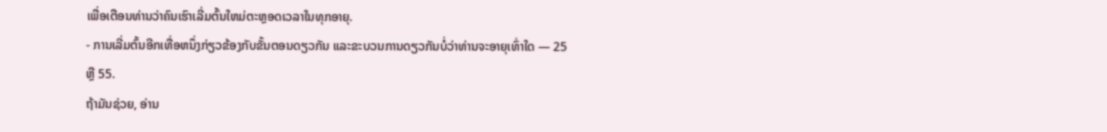ເພື່ອເຕືອນທ່ານວ່າຄົນເຮົາເລີ່ມຕົ້ນໃຫມ່ຕະຫຼອດເວລາໃນທຸກອາຍຸ.
- ການເລີ່ມຕົ້ນອີກເທື່ອຫນຶ່ງກ່ຽວຂ້ອງກັບຂັ້ນຕອນດຽວກັນ ແລະຂະບວນການດຽວກັນບໍ່ວ່າທ່ານຈະອາຍຸເທົ່າໃດ — 25 ຫຼື 55.
ຖ້າມັນຊ່ວຍ, ອ່ານ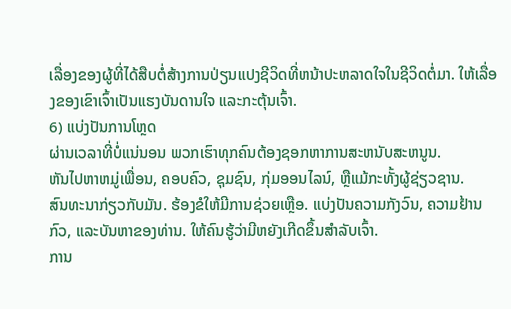ເລື່ອງຂອງຜູ້ທີ່ໄດ້ສືບຕໍ່ສ້າງການປ່ຽນແປງຊີວິດທີ່ຫນ້າປະຫລາດໃຈໃນຊີວິດຕໍ່ມາ. ໃຫ້ເລື່ອງຂອງເຂົາເຈົ້າເປັນແຮງບັນດານໃຈ ແລະກະຕຸ້ນເຈົ້າ.
6) ແບ່ງປັນການໂຫຼດ
ຜ່ານເວລາທີ່ບໍ່ແນ່ນອນ ພວກເຮົາທຸກຄົນຕ້ອງຊອກຫາການສະຫນັບສະຫນູນ.
ຫັນໄປຫາຫມູ່ເພື່ອນ, ຄອບຄົວ, ຊຸມຊົນ, ກຸ່ມອອນໄລນ໌, ຫຼືແມ້ກະທັ້ງຜູ້ຊ່ຽວຊານ.
ສົນທະນາກ່ຽວກັບມັນ. ຮ້ອງຂໍໃຫ້ມີການຊ່ວຍເຫຼືອ. ແບ່ງປັນຄວາມກັງວົນ, ຄວາມຢ້ານກົວ, ແລະບັນຫາຂອງທ່ານ. ໃຫ້ຄົນຮູ້ວ່າມີຫຍັງເກີດຂຶ້ນສຳລັບເຈົ້າ.
ການ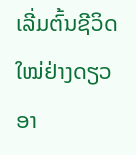ເລີ່ມຕົ້ນຊີວິດໃໝ່ຢ່າງດຽວອາ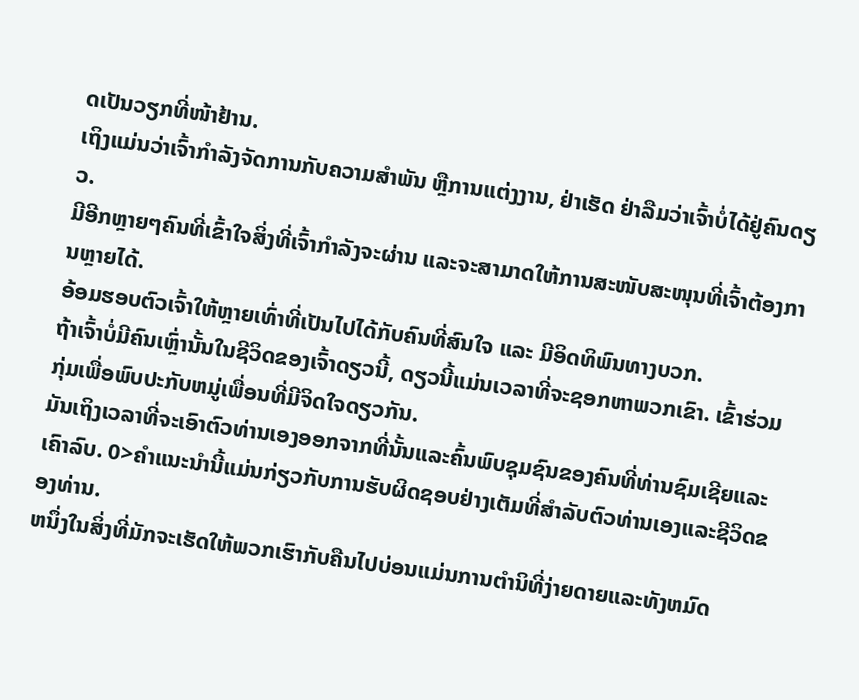ດເປັນວຽກທີ່ໜ້າຢ້ານ.
ເຖິງແມ່ນວ່າເຈົ້າກຳລັງຈັດການກັບຄວາມສຳພັນ ຫຼືການແຕ່ງງານ, ຢ່າເຮັດ ຢ່າລືມວ່າເຈົ້າບໍ່ໄດ້ຢູ່ຄົນດຽວ.
ມີອີກຫຼາຍໆຄົນທີ່ເຂົ້າໃຈສິ່ງທີ່ເຈົ້າກຳລັງຈະຜ່ານ ແລະຈະສາມາດໃຫ້ການສະໜັບສະໜຸນທີ່ເຈົ້າຕ້ອງການຫຼາຍໄດ້.
ອ້ອມຮອບຕົວເຈົ້າໃຫ້ຫຼາຍເທົ່າທີ່ເປັນໄປໄດ້ກັບຄົນທີ່ສົນໃຈ ແລະ ມີອິດທິພົນທາງບວກ.
ຖ້າເຈົ້າບໍ່ມີຄົນເຫຼົ່ານັ້ນໃນຊີວິດຂອງເຈົ້າດຽວນີ້, ດຽວນີ້ແມ່ນເວລາທີ່ຈະຊອກຫາພວກເຂົາ. ເຂົ້າຮ່ວມກຸ່ມເພື່ອພົບປະກັບຫມູ່ເພື່ອນທີ່ມີຈິດໃຈດຽວກັນ.
ມັນເຖິງເວລາທີ່ຈະເອົາຕົວທ່ານເອງອອກຈາກທີ່ນັ້ນແລະຄົ້ນພົບຊຸມຊົນຂອງຄົນທີ່ທ່ານຊົມເຊີຍແລະເຄົາລົບ. 0>ຄໍາແນະນໍານີ້ແມ່ນກ່ຽວກັບການຮັບຜິດຊອບຢ່າງເຕັມທີ່ສໍາລັບຕົວທ່ານເອງແລະຊີວິດຂອງທ່ານ.
ຫນຶ່ງໃນສິ່ງທີ່ມັກຈະເຮັດໃຫ້ພວກເຮົາກັບຄືນໄປບ່ອນແມ່ນການຕໍານິທີ່ງ່າຍດາຍແລະທັງຫມົດ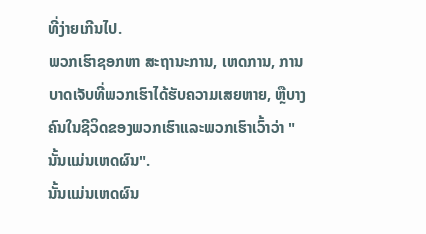ທີ່ງ່າຍເກີນໄປ.
ພວກເຮົາຊອກຫາ ສະຖານະການ, ເຫດການ, ການບາດເຈັບທີ່ພວກເຮົາໄດ້ຮັບຄວາມເສຍຫາຍ, ຫຼືບາງຄົນໃນຊີວິດຂອງພວກເຮົາແລະພວກເຮົາເວົ້າວ່າ "ນັ້ນແມ່ນເຫດຜົນ".
ນັ້ນແມ່ນເຫດຜົນ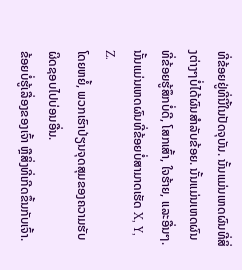ທີ່ຂ້ອຍຢູ່ທີ່ນີ້ໃນປັດຈຸບັນ. ນັ້ນແມ່ນເຫດຜົນທີ່ສິ່ງຕ່າງໆບໍ່ໄດ້ຜົນສໍາລັບຂ້ອຍ. ນັ້ນແມ່ນເຫດຜົນທີ່ຂ້ອຍຮູ້ສຶກບໍ່ດີ, ໂສກເສົ້າ, ໃຈຮ້າຍ, ແລະອື່ນໆ. ນັ້ນແມ່ນເຫດຜົນທີ່ຂ້ອຍບໍ່ສາມາດເຮັດ X, Y, Z.
ໂດຍຫຍໍ້, ພວກເຮົາປ່ຽນຈຸດສຸມຂອງຄວາມຮັບຜິດຊອບໄປບ່ອນອື່ນ.
ຂ້ອຍບໍ່ຮູ້ເລື່ອງຂອງເຈົ້າ ຫຼືສິ່ງທີ່ເກີດຂຶ້ນກັບເຈົ້າ.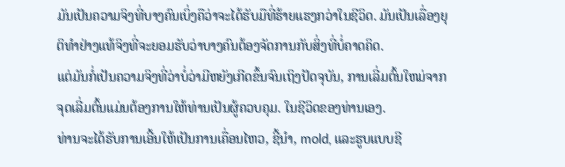ມັນເປັນຄວາມຈິງທີ່ບາງຄົນເບິ່ງຄືວ່າຈະໄດ້ຮັບມືທີ່ຮ້າຍແຮງກວ່າໃນຊີວິດ. ມັນເປັນເລື່ອງຍຸຕິທໍາຢ່າງແທ້ຈິງທີ່ຈະຍອມຮັບວ່າບາງຄົນຕ້ອງຈັດການກັບສິ່ງທີ່ບໍ່ຄາດຄິດ.
ແຕ່ມັນກໍ່ເປັນຄວາມຈິງທີ່ວ່າບໍ່ວ່າມີຫຍັງເກີດຂຶ້ນຈົນເຖິງປັດຈຸບັນ, ການເລີ່ມຕົ້ນໃຫມ່ຈາກຈຸດເລີ່ມຕົ້ນແມ່ນຕ້ອງການໃຫ້ທ່ານເປັນຜູ້ຄວບຄຸມ. ໃນຊີວິດຂອງທ່ານເອງ.
ທ່ານຈະໄດ້ຮັບການເອີ້ນໃຫ້ເປັນການເຄື່ອນໄຫວ, ຊີ້ນໍາ, mold, ແລະຮູບແບບຊີ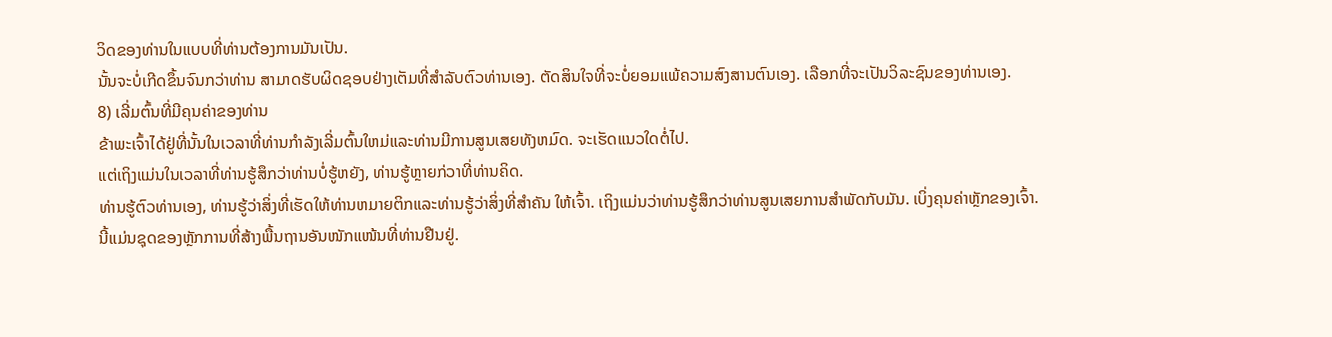ວິດຂອງທ່ານໃນແບບທີ່ທ່ານຕ້ອງການມັນເປັນ.
ນັ້ນຈະບໍ່ເກີດຂຶ້ນຈົນກວ່າທ່ານ ສາມາດຮັບຜິດຊອບຢ່າງເຕັມທີ່ສໍາລັບຕົວທ່ານເອງ. ຕັດສິນໃຈທີ່ຈະບໍ່ຍອມແພ້ຄວາມສົງສານຕົນເອງ. ເລືອກທີ່ຈະເປັນວິລະຊົນຂອງທ່ານເອງ.
8) ເລີ່ມຕົ້ນທີ່ມີຄຸນຄ່າຂອງທ່ານ
ຂ້າພະເຈົ້າໄດ້ຢູ່ທີ່ນັ້ນໃນເວລາທີ່ທ່ານກໍາລັງເລີ່ມຕົ້ນໃຫມ່ແລະທ່ານມີການສູນເສຍທັງຫມົດ. ຈະເຮັດແນວໃດຕໍ່ໄປ.
ແຕ່ເຖິງແມ່ນໃນເວລາທີ່ທ່ານຮູ້ສຶກວ່າທ່ານບໍ່ຮູ້ຫຍັງ, ທ່ານຮູ້ຫຼາຍກ່ວາທີ່ທ່ານຄິດ.
ທ່ານຮູ້ຕົວທ່ານເອງ, ທ່ານຮູ້ວ່າສິ່ງທີ່ເຮັດໃຫ້ທ່ານຫມາຍຕິກແລະທ່ານຮູ້ວ່າສິ່ງທີ່ສໍາຄັນ ໃຫ້ເຈົ້າ. ເຖິງແມ່ນວ່າທ່ານຮູ້ສຶກວ່າທ່ານສູນເສຍການສໍາພັດກັບມັນ. ເບິ່ງຄຸນຄ່າຫຼັກຂອງເຈົ້າ.
ນີ້ແມ່ນຊຸດຂອງຫຼັກການທີ່ສ້າງພື້ນຖານອັນໜັກແໜ້ນທີ່ທ່ານຢືນຢູ່.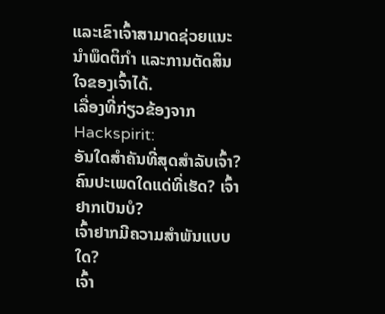ແລະເຂົາເຈົ້າສາມາດຊ່ວຍແນະນຳພຶດຕິກຳ ແລະການຕັດສິນໃຈຂອງເຈົ້າໄດ້.
ເລື່ອງທີ່ກ່ຽວຂ້ອງຈາກ Hackspirit:
ອັນໃດສຳຄັນທີ່ສຸດສຳລັບເຈົ້າ?
ຄົນປະເພດໃດແດ່ທີ່ເຮັດ? ເຈົ້າຢາກເປັນບໍ?
ເຈົ້າຢາກມີຄວາມສໍາພັນແບບໃດ?
ເຈົ້າ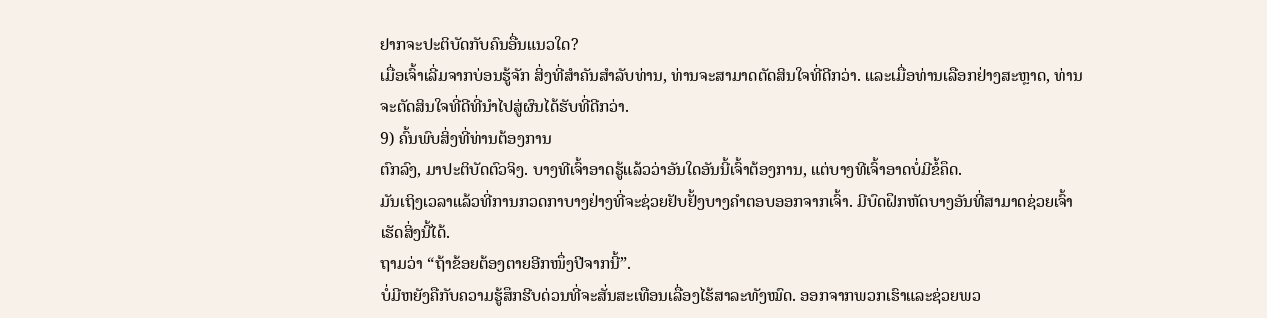ຢາກຈະປະຕິບັດກັບຄົນອື່ນແນວໃດ?
ເມື່ອເຈົ້າເລີ່ມຈາກບ່ອນຮູ້ຈັກ ສິ່ງທີ່ສໍາຄັນສໍາລັບທ່ານ, ທ່ານຈະສາມາດຕັດສິນໃຈທີ່ດີກວ່າ. ແລະເມື່ອທ່ານເລືອກຢ່າງສະຫຼາດ, ທ່ານຈະຕັດສິນໃຈທີ່ດີທີ່ນໍາໄປສູ່ຜົນໄດ້ຮັບທີ່ດີກວ່າ.
9) ຄົ້ນພົບສິ່ງທີ່ທ່ານຕ້ອງການ
ຕົກລົງ, ມາປະຕິບັດຕົວຈິງ. ບາງທີເຈົ້າອາດຮູ້ແລ້ວວ່າອັນໃດອັນນີ້ເຈົ້າຕ້ອງການ, ແຕ່ບາງທີເຈົ້າອາດບໍ່ມີຂໍ້ຄຶດ.
ມັນເຖິງເວລາແລ້ວທີ່ການກວດກາບາງຢ່າງທີ່ຈະຊ່ວຍຢັບຢັ້ງບາງຄຳຕອບອອກຈາກເຈົ້າ. ມີບົດຝຶກຫັດບາງອັນທີ່ສາມາດຊ່ວຍເຈົ້າເຮັດສິ່ງນີ້ໄດ້.
ຖາມວ່າ “ຖ້າຂ້ອຍຕ້ອງຕາຍອີກໜຶ່ງປີຈາກນີ້”.
ບໍ່ມີຫຍັງຄືກັບຄວາມຮູ້ສຶກຮີບດ່ວນທີ່ຈະສັ່ນສະເທືອນເລື່ອງໄຮ້ສາລະທັງໝົດ. ອອກຈາກພວກເຮົາແລະຊ່ວຍພວ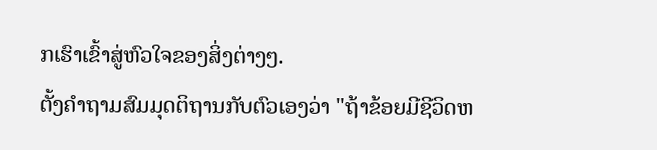ກເຮົາເຂົ້າສູ່ຫົວໃຈຂອງສິ່ງຕ່າງໆ.
ຕັ້ງຄໍາຖາມສົມມຸດຕິຖານກັບຕົວເອງວ່າ "ຖ້າຂ້ອຍມີຊີວິດຫ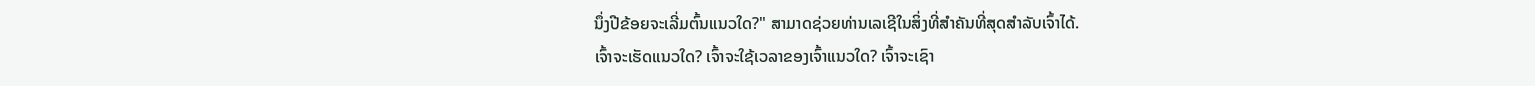ນຶ່ງປີຂ້ອຍຈະເລີ່ມຕົ້ນແນວໃດ?" ສາມາດຊ່ວຍທ່ານເລເຊີໃນສິ່ງທີ່ສຳຄັນທີ່ສຸດສຳລັບເຈົ້າໄດ້.
ເຈົ້າຈະເຮັດແນວໃດ? ເຈົ້າຈະໃຊ້ເວລາຂອງເຈົ້າແນວໃດ? ເຈົ້າຈະເຊົາ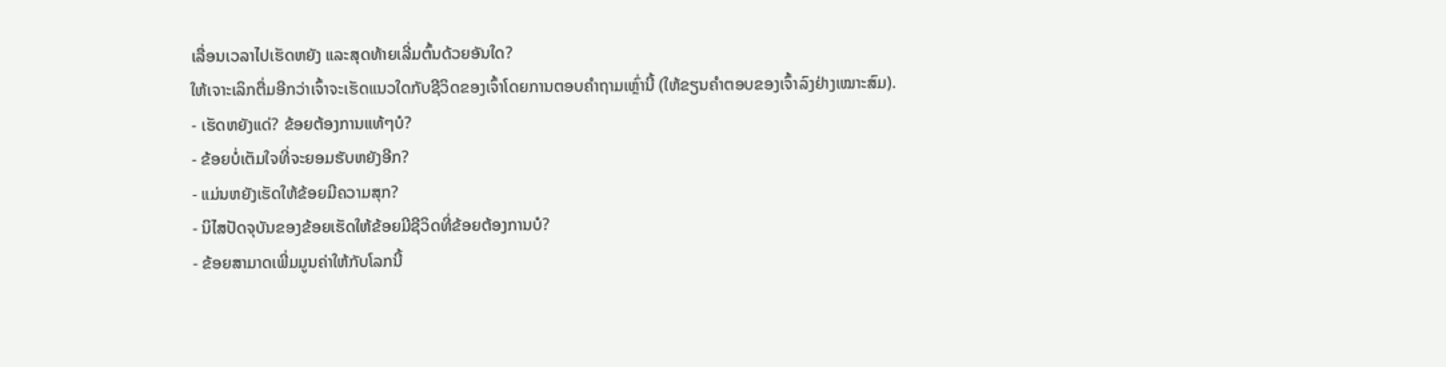ເລື່ອນເວລາໄປເຮັດຫຍັງ ແລະສຸດທ້າຍເລີ່ມຕົ້ນດ້ວຍອັນໃດ?
ໃຫ້ເຈາະເລິກຕື່ມອີກວ່າເຈົ້າຈະເຮັດແນວໃດກັບຊີວິດຂອງເຈົ້າໂດຍການຕອບຄຳຖາມເຫຼົ່ານີ້ (ໃຫ້ຂຽນຄຳຕອບຂອງເຈົ້າລົງຢ່າງເໝາະສົມ).
- ເຮັດຫຍັງແດ່? ຂ້ອຍຕ້ອງການແທ້ໆບໍ?
- ຂ້ອຍບໍ່ເຕັມໃຈທີ່ຈະຍອມຮັບຫຍັງອີກ?
- ແມ່ນຫຍັງເຮັດໃຫ້ຂ້ອຍມີຄວາມສຸກ?
- ນິໄສປັດຈຸບັນຂອງຂ້ອຍເຮັດໃຫ້ຂ້ອຍມີຊີວິດທີ່ຂ້ອຍຕ້ອງການບໍ?
- ຂ້ອຍສາມາດເພີ່ມມູນຄ່າໃຫ້ກັບໂລກນີ້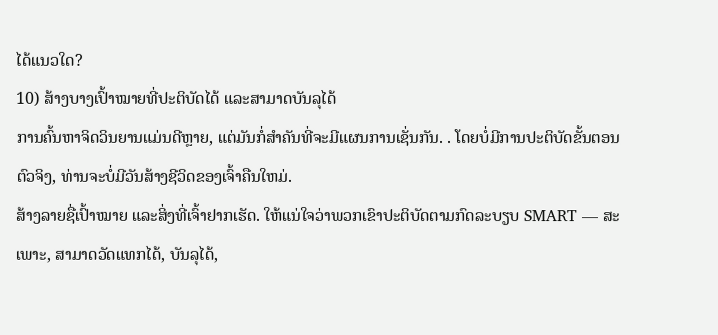ໄດ້ແນວໃດ?
10) ສ້າງບາງເປົ້າໝາຍທີ່ປະຕິບັດໄດ້ ແລະສາມາດບັນລຸໄດ້
ການຄົ້ນຫາຈິດວິນຍານແມ່ນດີຫຼາຍ, ແຕ່ມັນກໍ່ສໍາຄັນທີ່ຈະມີແຜນການເຊັ່ນກັນ. . ໂດຍບໍ່ມີການປະຕິບັດຂັ້ນຕອນຕົວຈິງ, ທ່ານຈະບໍ່ມີວັນສ້າງຊີວິດຂອງເຈົ້າຄືນໃຫມ່.
ສ້າງລາຍຊື່ເປົ້າໝາຍ ແລະສິ່ງທີ່ເຈົ້າຢາກເຮັດ. ໃຫ້ແນ່ໃຈວ່າພວກເຂົາປະຕິບັດຕາມກົດລະບຽບ SMART — ສະເພາະ, ສາມາດວັດແທກໄດ້, ບັນລຸໄດ້,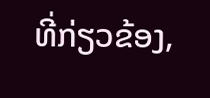ທີ່ກ່ຽວຂ້ອງ,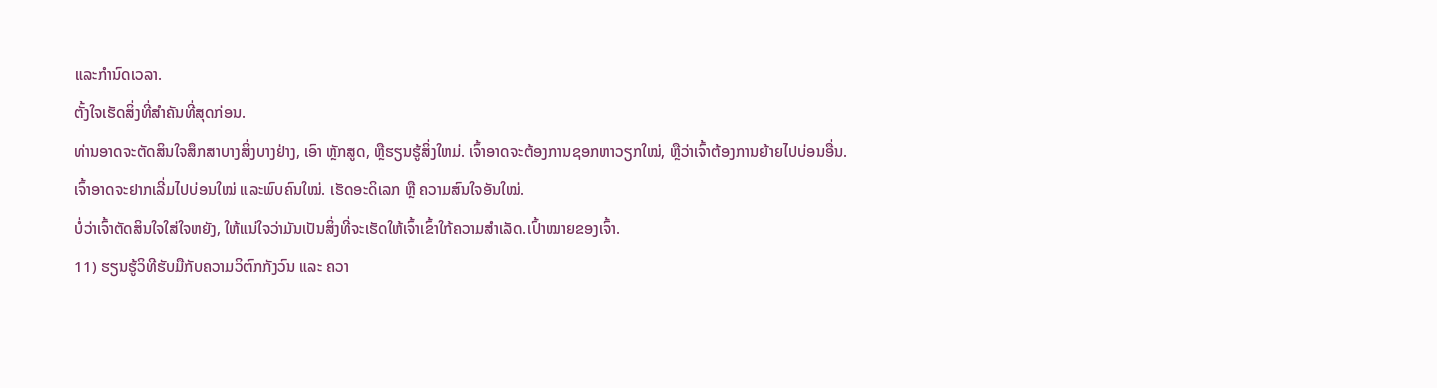ແລະກໍານົດເວລາ.
ຕັ້ງໃຈເຮັດສິ່ງທີ່ສໍາຄັນທີ່ສຸດກ່ອນ.
ທ່ານອາດຈະຕັດສິນໃຈສຶກສາບາງສິ່ງບາງຢ່າງ, ເອົາ ຫຼັກສູດ, ຫຼືຮຽນຮູ້ສິ່ງໃຫມ່. ເຈົ້າອາດຈະຕ້ອງການຊອກຫາວຽກໃໝ່, ຫຼືວ່າເຈົ້າຕ້ອງການຍ້າຍໄປບ່ອນອື່ນ.
ເຈົ້າອາດຈະຢາກເລີ່ມໄປບ່ອນໃໝ່ ແລະພົບຄົນໃໝ່. ເຮັດອະດິເລກ ຫຼື ຄວາມສົນໃຈອັນໃໝ່.
ບໍ່ວ່າເຈົ້າຕັດສິນໃຈໃສ່ໃຈຫຍັງ, ໃຫ້ແນ່ໃຈວ່າມັນເປັນສິ່ງທີ່ຈະເຮັດໃຫ້ເຈົ້າເຂົ້າໃກ້ຄວາມສຳເລັດ.ເປົ້າໝາຍຂອງເຈົ້າ.
11) ຮຽນຮູ້ວິທີຮັບມືກັບຄວາມວິຕົກກັງວົນ ແລະ ຄວາ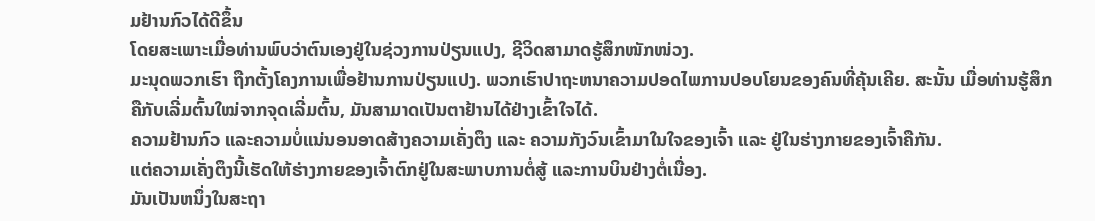ມຢ້ານກົວໄດ້ດີຂຶ້ນ
ໂດຍສະເພາະເມື່ອທ່ານພົບວ່າຕົນເອງຢູ່ໃນຊ່ວງການປ່ຽນແປງ, ຊີວິດສາມາດຮູ້ສຶກໜັກໜ່ວງ.
ມະນຸດພວກເຮົາ ຖືກຕັ້ງໂຄງການເພື່ອຢ້ານການປ່ຽນແປງ. ພວກເຮົາປາຖະຫນາຄວາມປອດໄພການປອບໂຍນຂອງຄົນທີ່ຄຸ້ນເຄີຍ. ສະນັ້ນ ເມື່ອທ່ານຮູ້ສຶກຄືກັບເລີ່ມຕົ້ນໃໝ່ຈາກຈຸດເລີ່ມຕົ້ນ, ມັນສາມາດເປັນຕາຢ້ານໄດ້ຢ່າງເຂົ້າໃຈໄດ້.
ຄວາມຢ້ານກົວ ແລະຄວາມບໍ່ແນ່ນອນອາດສ້າງຄວາມເຄັ່ງຕຶງ ແລະ ຄວາມກັງວົນເຂົ້າມາໃນໃຈຂອງເຈົ້າ ແລະ ຢູ່ໃນຮ່າງກາຍຂອງເຈົ້າຄືກັນ.
ແຕ່ຄວາມເຄັ່ງຕຶງນີ້ເຮັດໃຫ້ຮ່າງກາຍຂອງເຈົ້າຕົກຢູ່ໃນສະພາບການຕໍ່ສູ້ ແລະການບິນຢ່າງຕໍ່ເນື່ອງ.
ມັນເປັນຫນຶ່ງໃນສະຖາ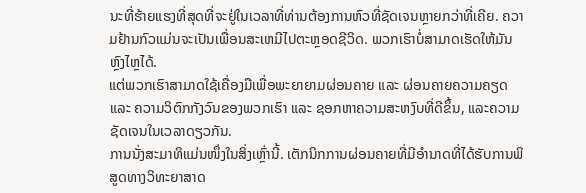ນະທີ່ຮ້າຍແຮງທີ່ສຸດທີ່ຈະຢູ່ໃນເວລາທີ່ທ່ານຕ້ອງການຫົວທີ່ຊັດເຈນຫຼາຍກວ່າທີ່ເຄີຍ. ຄວາມຢ້ານກົວແມ່ນຈະເປັນເພື່ອນສະເຫມີໄປຕະຫຼອດຊີວິດ. ພວກເຮົາບໍ່ສາມາດເຮັດໃຫ້ມັນຫຼົງໄຫຼໄດ້.
ແຕ່ພວກເຮົາສາມາດໃຊ້ເຄື່ອງມືເພື່ອພະຍາຍາມຜ່ອນຄາຍ ແລະ ຜ່ອນຄາຍຄວາມຄຽດ ແລະ ຄວາມວິຕົກກັງວົນຂອງພວກເຮົາ ແລະ ຊອກຫາຄວາມສະຫງົບທີ່ດີຂຶ້ນ, ແລະຄວາມຊັດເຈນໃນເວລາດຽວກັນ.
ການນັ່ງສະມາທິແມ່ນໜຶ່ງໃນສິ່ງເຫຼົ່ານີ້. ເຕັກນິກການຜ່ອນຄາຍທີ່ມີອໍານາດທີ່ໄດ້ຮັບການພິສູດທາງວິທະຍາສາດ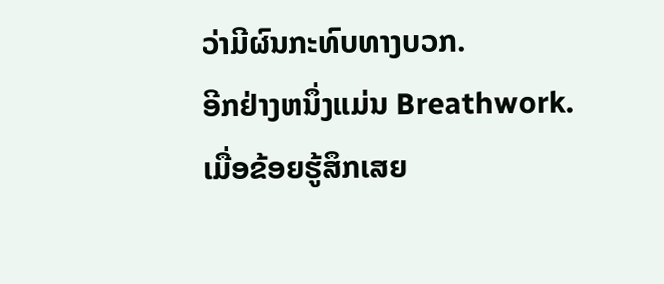ວ່າມີຜົນກະທົບທາງບວກ.
ອີກຢ່າງຫນຶ່ງແມ່ນ Breathwork.
ເມື່ອຂ້ອຍຮູ້ສຶກເສຍ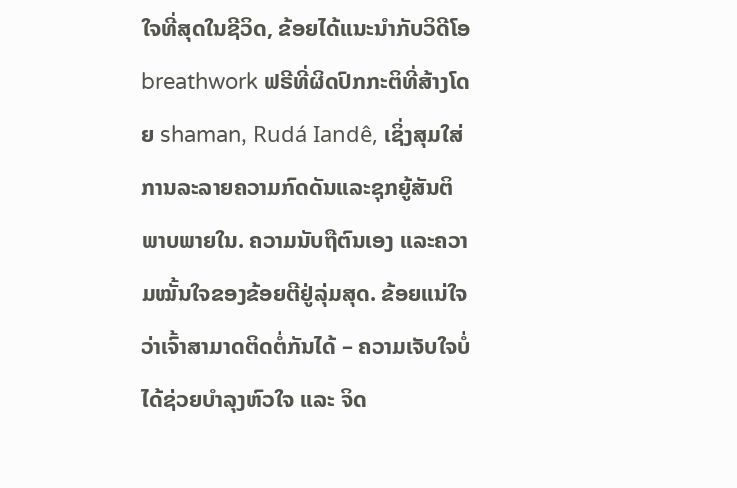ໃຈທີ່ສຸດໃນຊີວິດ, ຂ້ອຍໄດ້ແນະນໍາກັບວິດີໂອ breathwork ຟຣີທີ່ຜິດປົກກະຕິທີ່ສ້າງໂດຍ shaman, Rudá Iandê, ເຊິ່ງສຸມໃສ່ການລະລາຍຄວາມກົດດັນແລະຊຸກຍູ້ສັນຕິພາບພາຍໃນ. ຄວາມນັບຖືຕົນເອງ ແລະຄວາມໝັ້ນໃຈຂອງຂ້ອຍຕີຢູ່ລຸ່ມສຸດ. ຂ້ອຍແນ່ໃຈວ່າເຈົ້າສາມາດຕິດຕໍ່ກັນໄດ້ – ຄວາມເຈັບໃຈບໍ່ໄດ້ຊ່ວຍບຳລຸງຫົວໃຈ ແລະ ຈິດ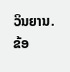ວິນຍານ.
ຂ້ອ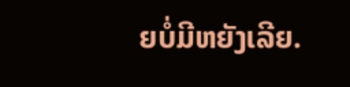ຍບໍ່ມີຫຍັງເລີຍ.